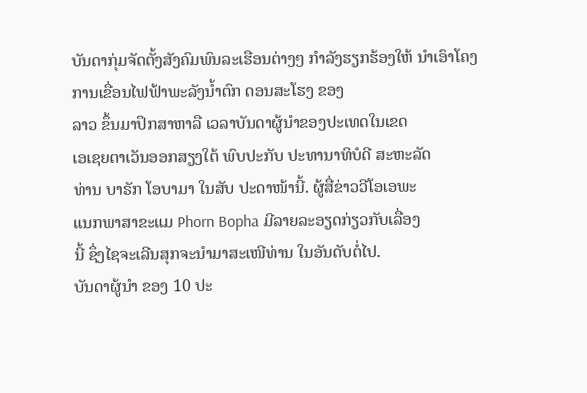ບັນດາກຸ່ມຈັດຕັ້ງສັງຄົມພົນລະເຮືອນຕ່າງໆ ກຳລັງຮຽກຮ້ອງໃຫ້ ນຳເອົາໂຄງການເຂື່ອນໄຟຟ້າພະລັງນ້ຳຕົກ ດອນສະໂຮງ ຂອງ
ລາວ ຂຶ້ນມາປຶກສາຫາລື ເວລາບັນດາຜູ້ນຳຂອງປະເທດໃນເຂດ
ເອເຊຍຕາເວັນອອກສຽງໃຕ້ ພົບປະກັບ ປະທານາທິບໍດີ ສະຫະລັດ
ທ່ານ ບາຣັກ ໂອບາມາ ໃນສັບ ປະດາໜ້ານີ້. ຜູ້ສື່ຂ່າວວີໂອເອພະ
ແນກພາສາຂະແມ Phorn Bopha ມີລາຍລະອຽດກ່ຽວກັບເລື່ອງ
ນີ້ ຊຶ່ງໄຊຈະເລີນສຸກຈະນຳມາສະເໜີທ່ານ ໃນອັນດັບຕໍ່ໄປ.
ບັນດາຜູ້ນຳ ຂອງ 10 ປະ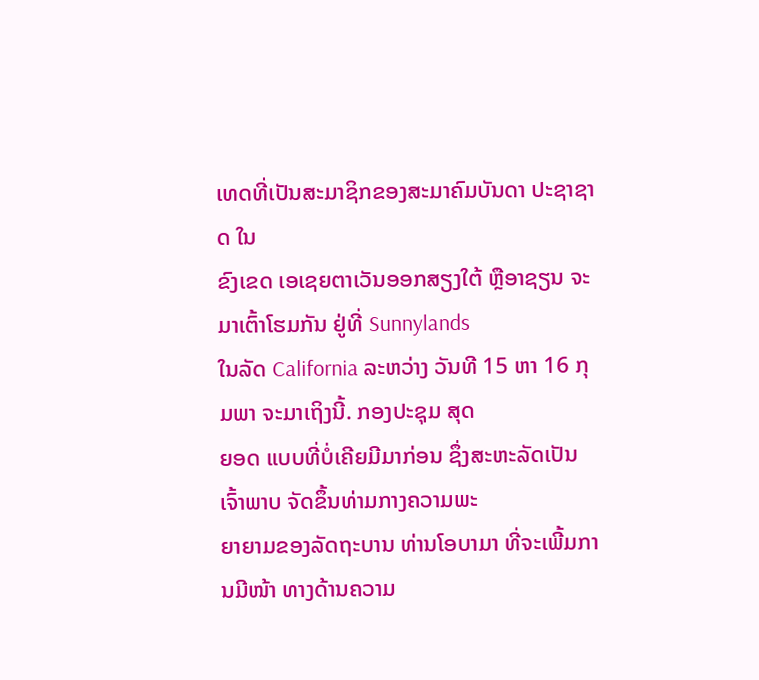ເທດທີ່ເປັນສະມາຊິກຂອງສະມາຄົມບັນດາ ປະຊາຊາດ ໃນ
ຂົງເຂດ ເອເຊຍຕາເວັນອອກສຽງໃຕ້ ຫຼືອາຊຽນ ຈະມາເຕົ້າໂຮມກັນ ຢູ່ທີ່ Sunnylands
ໃນລັດ California ລະຫວ່າງ ວັນທີ 15 ຫາ 16 ກຸມພາ ຈະມາເຖິງນີ້. ກອງປະຊຸມ ສຸດ
ຍອດ ແບບທີ່ບໍ່ເຄີຍມີມາກ່ອນ ຊຶ່ງສະຫະລັດເປັນເຈົ້າພາບ ຈັດຂຶ້ນທ່າມກາງຄວາມພະ
ຍາຍາມຂອງລັດຖະບານ ທ່ານໂອບາມາ ທີ່ຈະເພີ້ມການມີໜ້າ ທາງດ້ານຄວາມ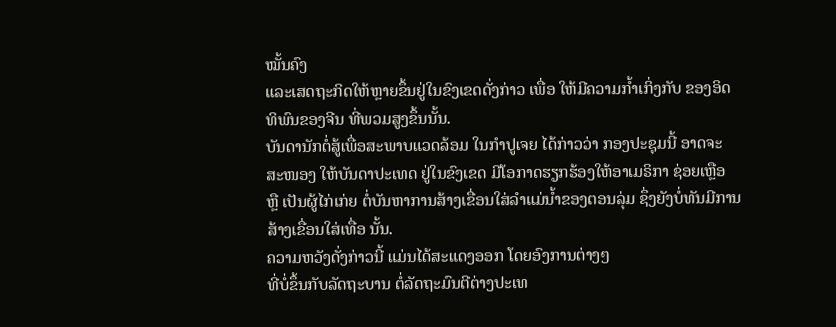ໝັ້ນຄົງ
ແລະເສດຖະກິດໃຫ້ຫຼາຍຂຶ້ນຢູ່ໃນຂົງເຂດດັ່ງກ່າວ ເພື່ອ ໃຫ້ມີຄວາມກ້ຳເກິ່ງກັບ ຂອງອິດ
ທິພົນຂອງຈີນ ທີ່ພວມສູງຂຶ້ນນັ້ນ.
ບັນດານັກຕໍ່ສູ້ເພື່ອສະພາບແວດລ້ອມ ໃນກຳປູເຈຍ ໄດ້ກ່າວວ່າ ກອງປະຊຸມນີ້ ອາດຈະ
ສະໜອງ ໃຫ້ບັນດາປະເທດ ຢູ່ໃນຂົງເຂດ ມີໂອກາດຮຽກຮ້ອງໃຫ້ອາເມຣິກາ ຊ່ອຍເຫຼືອ
ຫຼື ເປັນຜູ້ໄກ່ເກ່ຍ ຕໍ່ບັນຫາການສ້າງເຂື່ອນໃສ່ລຳແມ່ນ້ຳຂອງຕອນລຸ່ມ ຊຶ່ງຍັງບໍ່ທັນມີການ
ສ້າງເຂື່ອນໃສ່ເທື່ອ ນັ້ນ.
ຄວາມຫວັງດັ່ງກ່າວນີ້ ແມ່ນໄດ້ສະແດງອອກ ໂດຍອົງການຕ່າງໆ
ທີ່ບໍ່ຂຶ້ນກັບລັດຖະບານ ຕໍ່ລັດຖະມົນຕີຕ່າງປະເທ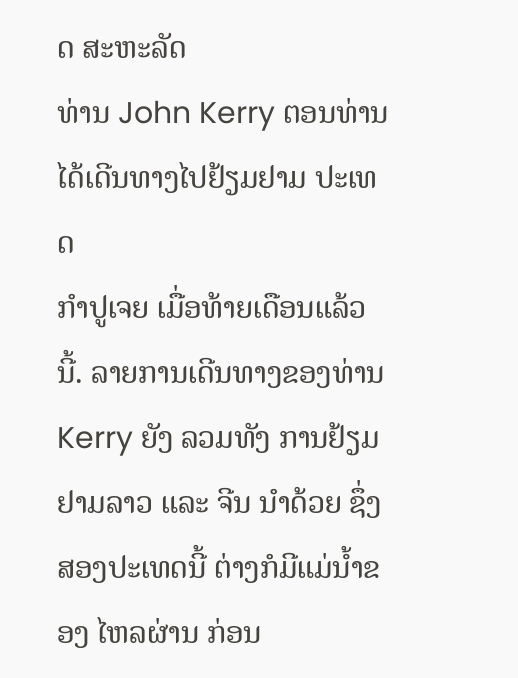ດ ສະຫະລັດ
ທ່ານ John Kerry ຕອນທ່ານໄດ້ເດີນທາງໄປຢ້ຽມຢາມ ປະເທດ
ກຳປູເຈຍ ເມື່ອທ້າຍເດືອນແລ້ວນີ້. ລາຍການເດີນທາງຂອງທ່ານ
Kerry ຍັງ ລວມທັງ ການຢ້ຽມຢາມລາວ ແລະ ຈີນ ນຳດ້ວຍ ຊຶ່ງ
ສອງປະເທດນີ້ ຕ່າງກໍມີແມ່ນ້ຳຂອງ ໄຫລຜ່ານ ກ່ອນ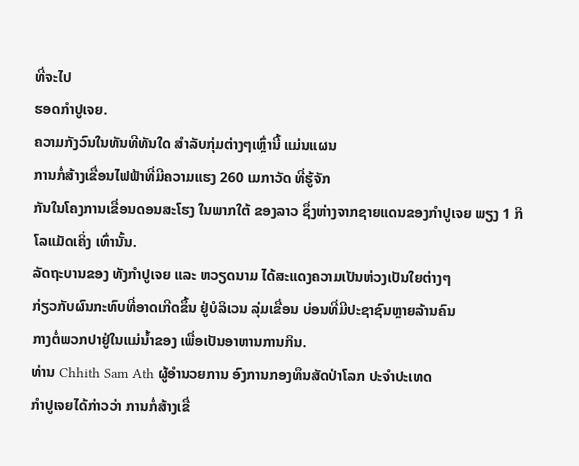ທີ່ຈະໄປ
ຮອດກຳປູເຈຍ.
ຄວາມກັງວົນໃນທັນທີທັນໃດ ສຳລັບກຸ່ມຕ່າງໆເຫຼົ່ານີ້ ແມ່ນແຜນ
ການກໍ່ສ້າງເຂື່ອນໄຟຟ້າທີ່ມີຄວາມແຮງ 260 ເມກາວັດ ທີ່ຮູ້ຈັກ
ກັນໃນໂຄງການເຂື່ອນດອນສະໂຮງ ໃນພາກໃຕ້ ຂອງລາວ ຊຶ່ງຫ່າງຈາກຊາຍແດນຂອງກຳປູເຈຍ ພຽງ 1 ກິໂລແມັດເຄິ່ງ ເທົ່ານັ້ນ.
ລັດຖະບານຂອງ ທັງກຳປູເຈຍ ແລະ ຫວຽດນາມ ໄດ້ສະແດງຄວາມເປັນຫ່ວງເປັນໃຍຕ່າງໆ
ກ່ຽວກັບຜົນກະທົບທີ່ອາດເກີດຂຶ້ນ ຢູ່ບໍລິເວນ ລຸ່ມເຂື່ອນ ບ່ອນທີ່ມີປະຊາຊົນຫຼາຍລ້ານຄົນ
ກາງຕໍ່ພວກປາຢູ່ໃນແມ່ນ້ຳຂອງ ເພື່ອເປັນອາຫານການກິນ.
ທ່ານ Chhith Sam Ath ຜູ້ອຳນວຍການ ອົງການກອງທຶນສັດປ່າໂລກ ປະຈຳປະເທດ
ກຳປູເຈຍໄດ້ກ່າວວ່າ ການກໍ່ສ້າງເຂື່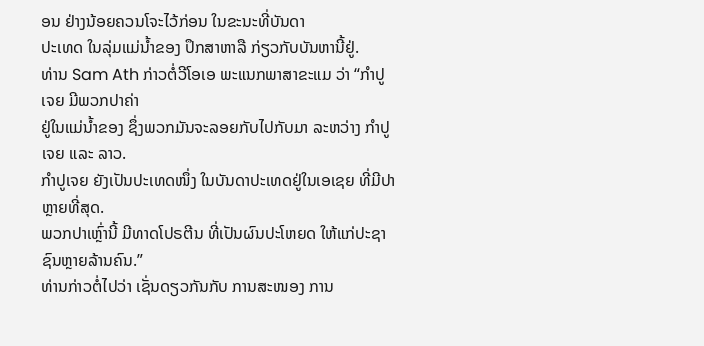ອນ ຢ່າງນ້ອຍຄວນໂຈະໄວ້ກ່ອນ ໃນຂະນະທີ່ບັນດາ
ປະເທດ ໃນລຸ່ມແມ່ນ້ຳຂອງ ປຶກສາຫາລື ກ່ຽວກັບບັນຫານີ້ຢູ່.
ທ່ານ Sam Ath ກ່າວຕໍ່ວີໂອເອ ພະແນກພາສາຂະແມ ວ່າ “ກຳປູເຈຍ ມີພວກປາຄ່າ
ຢູ່ໃນແມ່ນ້ຳຂອງ ຊຶ່ງພວກມັນຈະລອຍກັບໄປກັບມາ ລະຫວ່າງ ກຳປູເຈຍ ແລະ ລາວ.
ກຳປູເຈຍ ຍັງເປັນປະເທດໜຶ່ງ ໃນບັນດາປະເທດຢູ່ໃນເອເຊຍ ທີ່ມີປາຫຼາຍທີ່ສຸດ.
ພວກປາເຫຼົ່ານີ້ ມີທາດໂປຣຕີນ ທີ່ເປັນຜົນປະໂຫຍດ ໃຫ້ແກ່ປະຊາຊົນຫຼາຍລ້ານຄົນ.”
ທ່ານກ່າວຕໍ່ໄປວ່າ ເຊັ່ນດຽວກັນກັບ ການສະໜອງ ການ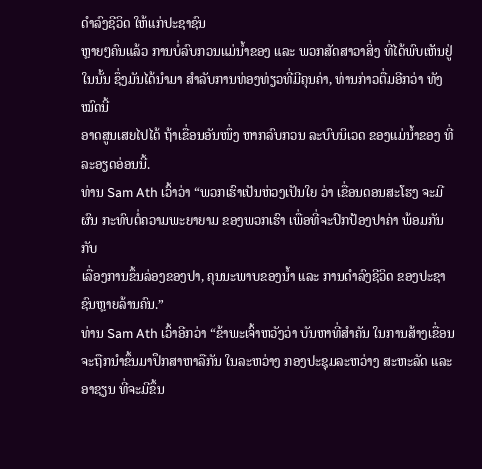ດຳລົງຊີວິດ ໃຫ້ແກ່ປະຊາຊົນ
ຫຼາຍໆຄົນແລ້ວ ການບໍ່ລົບກວນແມ່ນ້ຳຂອງ ແລະ ພວກສັດສາວາສິ່ງ ທີ່ໄດ້ພົບເຫັນຢູ່
ໃນນັ້ນ ຊຶ່ງມັນໄດ້ນຳມາ ສຳລັບການທ່ອງທ່ຽວທີ່ມີຄຸນຄ່າ, ທ່ານກ່າວຕື່ມອີກວ່າ ທັງໝົດນີ້
ອາດສູນເສຍໄປໄດ້ ຖ້າເຂື່ອນອັນໜຶ່ງ ຫາກລົບກວນ ລະບົບນິເວດ ຂອງແມ່ນ້ຳຂອງ ທີ່
ລະອຽດອ່ອນນີ້.
ທ່ານ Sam Ath ເວົ້າວ່າ “ພວກເຮົາເປັນຫ່ວງເປັນໃຍ ວ່າ ເຂື່ອນດອນສະໂຮງ ຈະມີ
ຜົນ ກະທົບຕໍ່ຄວາມພະຍາຍາມ ຂອງພວກເຮົາ ເພື່ອທີ່ຈະປົກປ້ອງປາຄ່າ ພ້ອມກັນກັບ
ເລື່ອງການຂຶ້ນລ່ອງຂອງປາ, ຄຸນນະພາບຂອງນ້ຳ ແລະ ການດຳລົງຊີວິດ ຂອງປະຊາ
ຊົນຫຼາຍລ້ານຄົນ.”
ທ່ານ Sam Ath ເວົ້າອີກວ່າ “ຂ້າພະເຈົ້າຫວັງວ່າ ບັນຫາທີ່ສຳຄັນ ໃນການສ້າງເຂື່ອນ
ຈະຖືກນຳຂຶ້ນມາປຶກສາຫາລືກັນ ໃນລະຫວ່າງ ກອງປະຊຸມລະຫວ່າງ ສະຫະລັດ ແລະ
ອາຊຽນ ທີ່ຈະມີຂຶ້ນ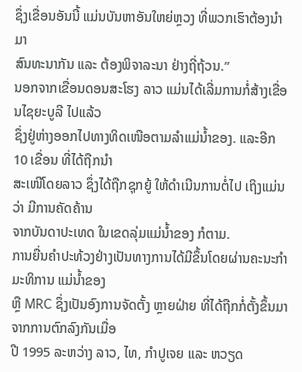ຊຶ່ງເຂື່ອນອັນນີ້ ແມ່ນບັນຫາອັນໃຫຍ່ຫຼວງ ທີ່ພວກເຮົາຕ້ອງນຳມາ
ສົນທະນາກັນ ແລະ ຕ້ອງພິຈາລະນາ ຢ່າງຖີ່ຖ້ວນ.”
ນອກຈາກເຂື່ອນດອນສະໂຮງ ລາວ ແມ່ນໄດ້ເລີ່ມການກໍ່ສ້າງເຂື່ອນໄຊຍະບູລີ ໄປແລ້ວ
ຊຶ່ງຢູ່ຫ່າງອອກໄປທາງທິດເໜືອຕາມລຳແມ່ນ້ຳຂອງ. ແລະອີກ 10 ເຂື່ອນ ທີ່ໄດ້ຖືກນຳ
ສະເໜີໂດຍລາວ ຊຶ່ງໄດ້ຖືກຊຸກຍູ້ ໃຫ້ດຳເນີນການຕໍ່ໄປ ເຖິງແມ່ນວ່າ ມີການຄັດຄ້ານ
ຈາກບັນດາປະເທດ ໃນເຂດລຸ່ມແມ່ນ້ຳຂອງ ກໍຕາມ.
ການຍື່ນຄຳປະທ້ວງຢ່າງເປັນທາງການໄດ້ມີຂຶ້ນໂດຍຜ່ານຄະນະກຳມະທິການ ແມ່ນ້ຳຂອງ
ຫຼື MRC ຊຶ່ງເປັນອົງການຈັດຕັ້ງ ຫຼາຍຝ່າຍ ທີ່ໄດ້ຖືກກໍ່ຕັ້ງຂຶ້ນມາ ຈາກການຕົກລົງກັນເມື່ອ
ປີ 1995 ລະຫວ່າງ ລາວ, ໄທ, ກຳປູເຈຍ ແລະ ຫວຽດ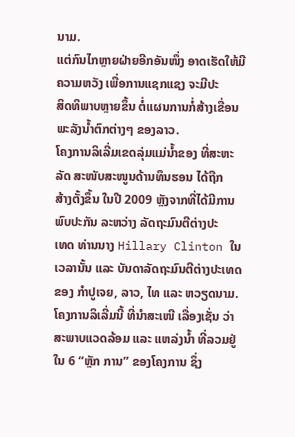ນາມ.
ແຕ່ກົນໄກຫຼາຍຝ່າຍອີກອັນໜຶ່ງ ອາດເຮັດໃຫ້ມີຄວາມຫວັງ ເພື່ອການແຊກແຊງ ຈະມີປະ
ສິດທິພາບຫຼາຍຂຶ້ນ ຕໍ່ແຜນການກໍ່ສ້າງເຂື່ອນພະລັງນ້ຳຕົກຕ່າງໆ ຂອງລາວ.
ໂຄງການລິເລີ່ມເຂດລຸ່ມແມ່ນ້ຳຂອງ ທີ່ສະຫະລັດ ສະໜັບສະໜູນດ້ານທຶນຮອນ ໄດ້ຖືກ
ສ້າງຕັ້ງຂຶ້ນ ໃນປີ 2009 ຫຼັງຈາກທີ່ໄດ້ມີການພົບປະກັນ ລະຫວ່າງ ລັດຖະມົນຕີຕ່າງປະ
ເທດ ທ່ານນາງ Hillary Clinton ໃນເວລານັ້ນ ແລະ ບັນດາລັດຖະມົນຕີຕ່າງປະເທດ
ຂອງ ກຳປູເຈຍ, ລາວ, ໄທ ແລະ ຫວຽດນາມ. ໂຄງການລິເລີ່ມນີ້ ທີ່ນຳສະເໜີ ເລື່ອງເຊັ່ນ ວ່າ ສະພາບແວດລ້ອມ ແລະ ແຫລ່ງນ້ຳ ທີ່ລວມຢູ່ໃນ 6 “ຫຼັກ ການ” ຂອງໂຄງການ ຊຶ່ງ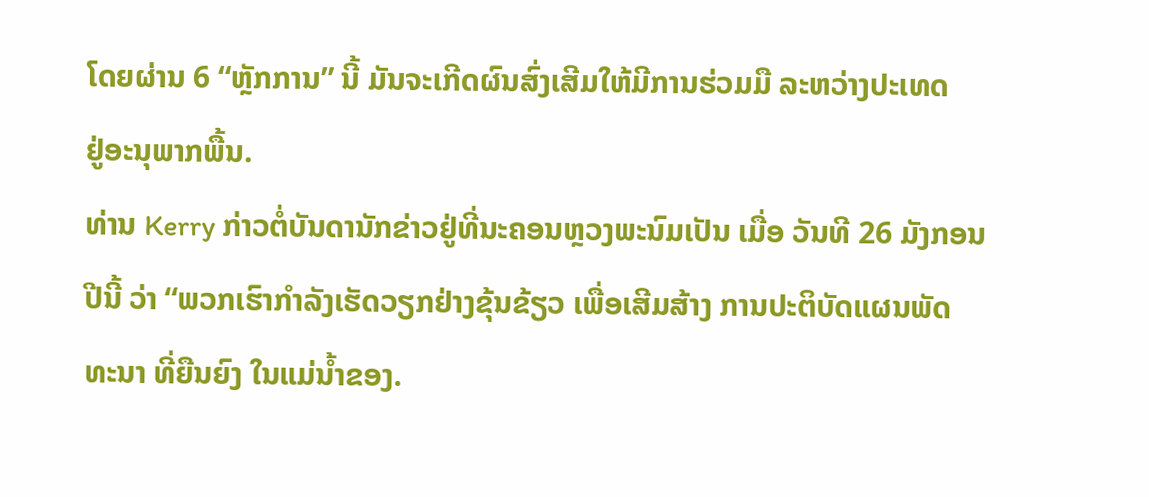ໂດຍຜ່ານ 6 “ຫຼັກການ” ນີ້ ມັນຈະເກີດຜົນສົ່ງເສີມໃຫ້ມີການຮ່ວມມື ລະຫວ່າງປະເທດ
ຢູ່ອະນຸພາກພື້ນ.
ທ່ານ Kerry ກ່າວຕໍ່ບັນດານັກຂ່າວຢູ່ທີ່ນະຄອນຫຼວງພະນົມເປັນ ເມື່ອ ວັນທີ 26 ມັງກອນ
ປີນີ້ ວ່າ “ພວກເຮົາກຳລັງເຮັດວຽກຢ່າງຂຸ້ນຂ້ຽວ ເພື່ອເສີມສ້າງ ການປະຕິບັດແຜນພັດ
ທະນາ ທີ່ຍືນຍົງ ໃນແມ່ນ້ຳຂອງ.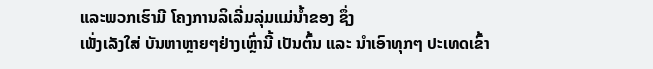ແລະພວກເຮົາມີ ໂຄງການລິເລີ່ມລຸ່ມແມ່ນ້ຳຂອງ ຊຶ່ງ
ເພັ່ງເລັງໃສ່ ບັນຫາຫຼາຍໆຢ່າງເຫຼົ່ານີ້ ເປັນຕົ້ນ ແລະ ນຳເອົາທຸກໆ ປະເທດເຂົ້າ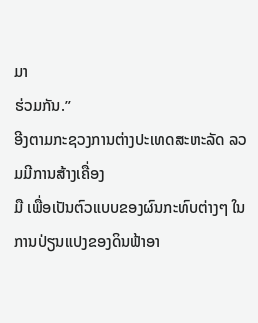ມາ
ຮ່ວມກັນ.”
ອີງຕາມກະຊວງການຕ່າງປະເທດສະຫະລັດ ລວມມີການສ້າງເຄື່ອງ
ມື ເພື່ອເປັນຕົວແບບຂອງຜົນກະທົບຕ່າງໆ ໃນການປ່ຽນແປງຂອງດິນຟ້າອາ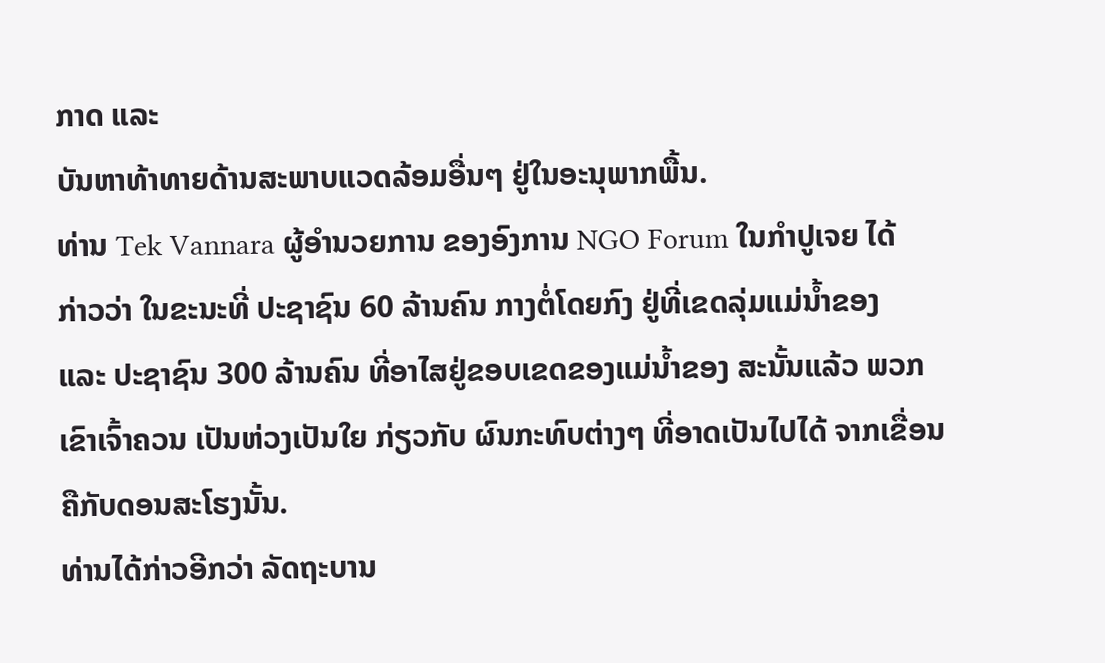ກາດ ແລະ
ບັນຫາທ້າທາຍດ້ານສະພາບແວດລ້ອມອື່ນໆ ຢູ່ໃນອະນຸພາກພື້ນ.
ທ່ານ Tek Vannara ຜູ້ອຳນວຍການ ຂອງອົງການ NGO Forum ໃນກຳປູເຈຍ ໄດ້
ກ່າວວ່າ ໃນຂະນະທີ່ ປະຊາຊົນ 60 ລ້ານຄົນ ກາງຕໍ່ໂດຍກົງ ຢູ່ທີ່ເຂດລຸ່ມແມ່ນ້ຳຂອງ
ແລະ ປະຊາຊົນ 300 ລ້ານຄົນ ທີ່ອາໄສຢູ່ຂອບເຂດຂອງແມ່ນ້ຳຂອງ ສະນັ້ນແລ້ວ ພວກ
ເຂົາເຈົ້າຄວນ ເປັນຫ່ວງເປັນໃຍ ກ່ຽວກັບ ຜົນກະທົບຕ່າງໆ ທີ່ອາດເປັນໄປໄດ້ ຈາກເຂື່ອນ
ຄືກັບດອນສະໂຮງນັ້ນ.
ທ່ານໄດ້ກ່າວອີກວ່າ ລັດຖະບານ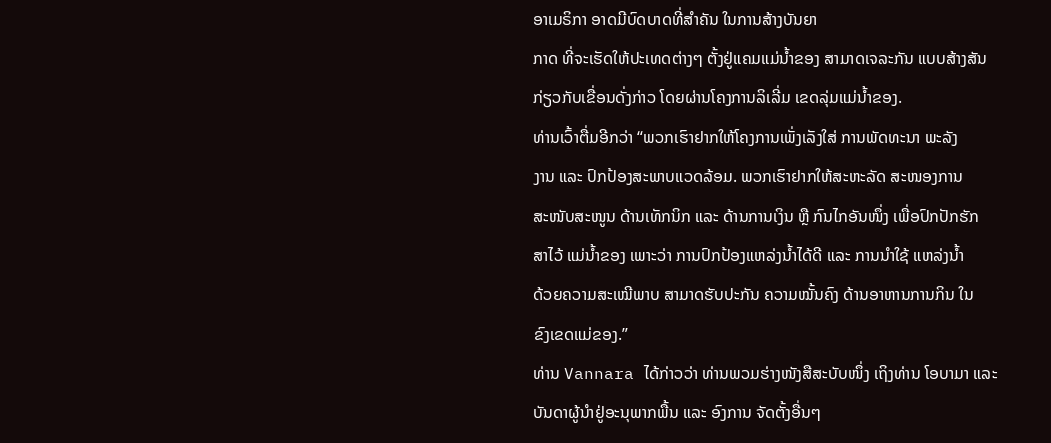ອາເມຣິກາ ອາດມີບົດບາດທີ່ສຳຄັນ ໃນການສ້າງບັນຍາ
ກາດ ທີ່ຈະເຮັດໃຫ້ປະເທດຕ່າງໆ ຕັ້ງຢູ່ແຄມແມ່ນ້ຳຂອງ ສາມາດເຈລະກັນ ແບບສ້າງສັນ
ກ່ຽວກັບເຂື່ອນດັ່ງກ່າວ ໂດຍຜ່ານໂຄງການລິເລີ່ມ ເຂດລຸ່ມແມ່ນ້ຳຂອງ.
ທ່ານເວົ້າຕື່ມອີກວ່າ “ພວກເຮົາຢາກໃຫ້ໂຄງການເພັ່ງເລັງໃສ່ ການພັດທະນາ ພະລັງ
ງານ ແລະ ປົກປ້ອງສະພາບແວດລ້ອມ. ພວກເຮົາຢາກໃຫ້ສະຫະລັດ ສະໜອງການ
ສະໜັບສະໜູນ ດ້ານເທັກນິກ ແລະ ດ້ານການເງິນ ຫຼື ກົນໄກອັນໜຶ່ງ ເພື່ອປົກປັກຮັກ
ສາໄວ້ ແມ່ນ້ຳຂອງ ເພາະວ່າ ການປົກປ້ອງແຫລ່ງນ້ຳໄດ້ດີ ແລະ ການນຳໃຊ້ ແຫລ່ງນ້ຳ
ດ້ວຍຄວາມສະເໝີພາບ ສາມາດຮັບປະກັນ ຄວາມໝັ້ນຄົງ ດ້ານອາຫານການກິນ ໃນ
ຂົງເຂດແມ່ຂອງ.”
ທ່ານ Vannara ໄດ້ກ່າວວ່າ ທ່ານພວມຮ່າງໜັງສືສະບັບໜຶ່ງ ເຖິງທ່ານ ໂອບາມາ ແລະ
ບັນດາຜູ້ນຳຢູ່ອະນຸພາກພື້ນ ແລະ ອົງການ ຈັດຕັ້ງອື່ນໆ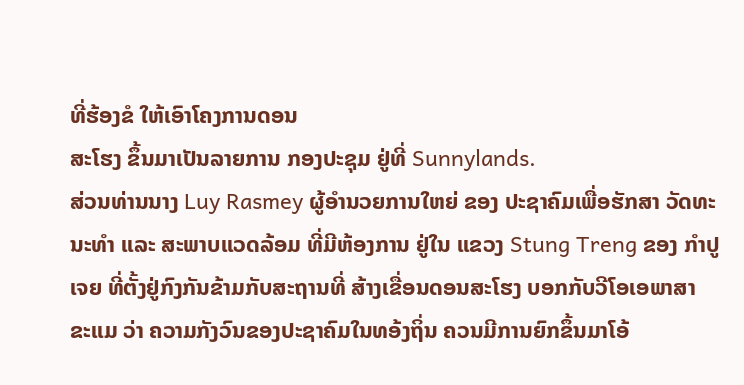ທີ່ຮ້ອງຂໍ ໃຫ້ເອົາໂຄງການດອນ
ສະໂຮງ ຂຶ້ນມາເປັນລາຍການ ກອງປະຊຸມ ຢູ່ທີ່ Sunnylands.
ສ່ວນທ່ານນາງ Luy Rasmey ຜູ້ອຳນວຍການໃຫຍ່ ຂອງ ປະຊາຄົມເພື່ອຮັກສາ ວັດທະ
ນະທຳ ແລະ ສະພາບແວດລ້ອມ ທີ່ມີຫ້ອງການ ຢູ່ໃນ ແຂວງ Stung Treng ຂອງ ກຳປູ
ເຈຍ ທີ່ຕັ້ງຢູ່ກົງກັນຂ້າມກັບສະຖານທີ່ ສ້າງເຂື່ອນດອນສະໂຮງ ບອກກັບວີໂອເອພາສາ
ຂະແມ ວ່າ ຄວາມກັງວົນຂອງປະຊາຄົມໃນທອ້ງຖິ່ນ ຄວນມີການຍົກຂຶ້ນມາໂອ້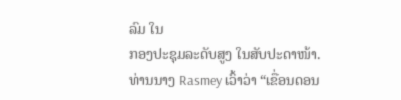ລົມ ໃນ
ກອງປະຊຸມລະດັບສູງ ໃນສັບປະດາໜ້າ.
ທ່ານນາງ Rasmey ເວົ້າວ່າ “ເຂື່ອນດອນ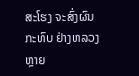ສະໂຮງ ຈະສົ່ງຜົນກະທົບ ຢ່າງຫລວງຫຼາຍ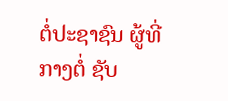ຕໍ່ປະຊາຊົນ ຜູ້ທີ່ກາງຕໍ່ ຊັບ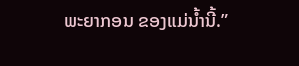ພະຍາກອນ ຂອງແມ່ນ້ຳນີ້.”